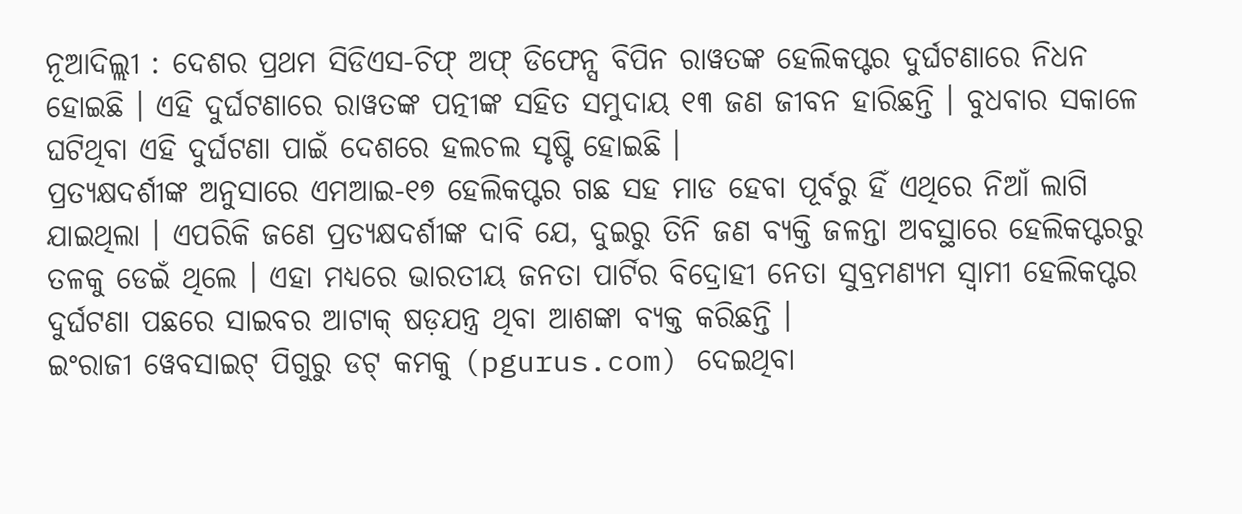ନୂଆଦିଲ୍ଲୀ : ଦେଶର ପ୍ରଥମ ସିଡିଏସ-ଚିଫ୍ ଅଫ୍ ଡିଫେନ୍ସ ବିପିନ ରାୱତଙ୍କ ହେଲିକପ୍ଟର ଦୁର୍ଘଟଣାରେ ନିଧନ ହୋଇଛି । ଏହି ଦୁର୍ଘଟଣାରେ ରାୱତଙ୍କ ପତ୍ନୀଙ୍କ ସହିତ ସମୁଦାୟ ୧୩ ଜଣ ଜୀବନ ହାରିଛନ୍ତି । ବୁଧବାର ସକାଳେ ଘଟିଥିବା ଏହି ଦୁର୍ଘଟଣା ପାଇଁ ଦେଶରେ ହଲଚଲ ସୃଷ୍ଟି ହୋଇଛି ।
ପ୍ରତ୍ୟକ୍ଷଦର୍ଶୀଙ୍କ ଅନୁସାରେ ଏମଆଇ-୧୭ ହେଲିକପ୍ଟର ଗଛ ସହ ମାଡ ହେବା ପୂର୍ବରୁ ହିଁ ଏଥିରେ ନିଆଁ ଲାଗି ଯାଇଥିଲା । ଏପରିକି ଜଣେ ପ୍ରତ୍ୟକ୍ଷଦର୍ଶୀଙ୍କ ଦାବି ଯେ, ଦୁଇରୁ ତିନି ଜଣ ବ୍ୟକ୍ତି ଜଳନ୍ତା ଅବସ୍ଥାରେ ହେଲିକପ୍ଟରରୁ ତଳକୁ ଡେଇଁ ଥିଲେ । ଏହା ମଧ୍ୟରେ ଭାରତୀୟ ଜନତା ପାର୍ଟିର ବିଦ୍ରୋହୀ ନେତା ସୁବ୍ରମଣ୍ୟମ ସ୍ୱାମୀ ହେଲିକପ୍ଟର ଦୁର୍ଘଟଣା ପଛରେ ସାଇବର ଆଟାକ୍ ଷଡ଼ଯନ୍ତ୍ର ଥିବା ଆଶଙ୍କା ବ୍ୟକ୍ତ କରିଛନ୍ତି ।
ଇଂରାଜୀ ୱେବସାଇଟ୍ ପିଗୁରୁ ଡଟ୍ କମକୁ (pgurus.com) ଦେଇଥିବା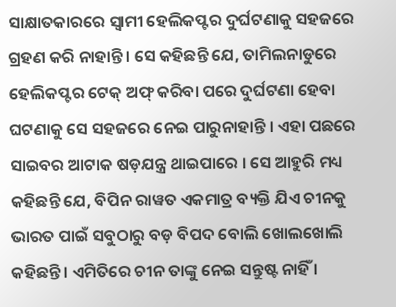ସାକ୍ଷାତକାରରେ ସ୍ୱାମୀ ହେଲିକପ୍ଟର ଦୁର୍ଘଟଣାକୁ ସହଜରେ ଗ୍ରହଣ କରି ନାହାନ୍ତି । ସେ କହିଛନ୍ତି ଯେ, ତାମିଲନାଡୁରେ ହେଲିକପ୍ଟର ଟେକ୍ ଅଫ୍ କରିବା ପରେ ଦୁର୍ଘଟଣା ହେବା ଘଟଣାକୁ ସେ ସହଜରେ ନେଇ ପାରୁନାହାନ୍ତି । ଏହା ପଛରେ ସାଇବର ଆଟାକ ଷଡ଼ଯନ୍ତ୍ର ଥାଇପାରେ । ସେ ଆହୁରି ମଧ୍ୟ କହିଛନ୍ତି ଯେ, ବିପିନ ରାୱତ ଏକମାତ୍ର ବ୍ୟକ୍ତି ଯିଏ ଚୀନକୁ ଭାରତ ପାଇଁ ସବୁଠାରୁ ବଡ଼ ବିପଦ ବୋଲି ଖୋଲଖୋଲି କହିଛନ୍ତି । ଏମିତିରେ ଚୀନ ତାଙ୍କୁ ନେଇ ସନ୍ତୁଷ୍ଟ ନାହିଁ ।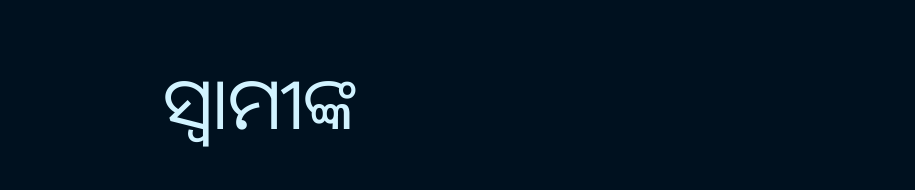ସ୍ୱାମୀଙ୍କ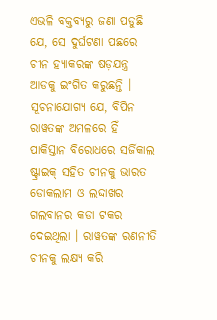ଏଭଳି ବକ୍ତବ୍ୟରୁ ଜଣା ପଡୁଛି ଯେ, ସେ ଦୁର୍ଘଟଣା ପଛରେ ଚୀନ ହ୍ୟାକରଙ୍କ ଷଡ଼ଯନ୍ତ୍ର ଆଡକୁ ଇଂଗିତ କରୁଛନ୍ତି । ସୂଚନାଯୋଗ୍ୟ ଯେ, ବିପିନ ରାୱତଙ୍କ ଅମଳରେ ହିଁ ପାକିସ୍ତାନ ବିରୋଧରେ ସର୍ଜିକାଲ ଷ୍ଟ୍ରାଇକ୍ ସହିତ ଚୀନକୁ ଭାରତ ଡୋକଲାମ ଓ ଲଦ୍ଦାଖର ଗଲବାନର କଡା ଟକର ଦେଇଥିଲା । ରାୱତଙ୍କ ରଣନୀତି ଚୀନକୁ ଲକ୍ଷ୍ୟ କରି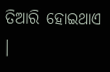ତିଆରି ହୋଇଥାଏ ।